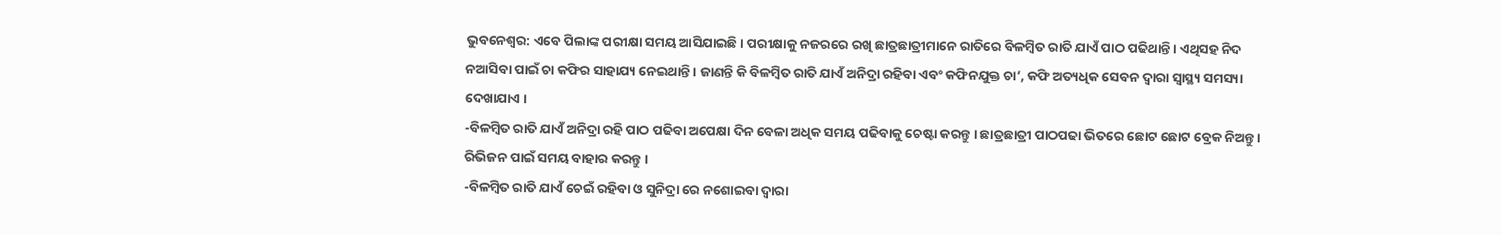ଭୁବନେଶ୍ବର: ଏବେ ପିଲାଙ୍କ ପରୀକ୍ଷା ସମୟ ଆସିଯାଇଛି । ପରୀକ୍ଷାକୁ ନଜରରେ ରଖି ଛାତ୍ରଛାତ୍ରୀମାନେ ରାତିରେ ବିଳମ୍ବିତ ରାତି ଯାଏଁ ପାଠ ପଢିଥାନ୍ତି । ଏଥିସହ ନିଦ ନଆସିବା ପାଇଁ ଚା କଫିର ସାହାଯ୍ୟ ନେଇଥାନ୍ତି । ଜାଣନ୍ତି କି ବିଳମ୍ବିତ ରାତି ଯାଏଁ ଅନିଦ୍ରା ରହିବା ଏବଂ କଫିନଯୁକ୍ତ ଚା’, କଫି ଅତ୍ୟଧିକ ସେବନ ଦ୍ବାରା ସ୍ବାସ୍ଥ୍ୟ ସମସ୍ୟା ଦେଖାଯାଏ ।
-ବିଳମ୍ବିତ ରାତି ଯାଏଁ ଅନିଦ୍ରା ରହି ପାଠ ପଢିବା ଅପେକ୍ଷା ଦିନ ବେଳା ଅଧିକ ସମୟ ପଢିବାକୁ ଚେଷ୍ଟା କରନ୍ତୁ । ଛାତ୍ରଛାତ୍ରୀ ପାଠପଢା ଭିତରେ ଛୋଟ ଛୋଟ ବ୍ରେକ ନିଅନ୍ତୁ । ରିଭିଜନ ପାଇଁ ସମୟ ବାହାର କରନ୍ତୁ ।
-ବିଳମ୍ବିତ ରାତି ଯାଏଁ ଚେଇଁ ରହିବା ଓ ସୁନିଦ୍ରା ରେ ନଶୋଇବା ଦ୍ବାରା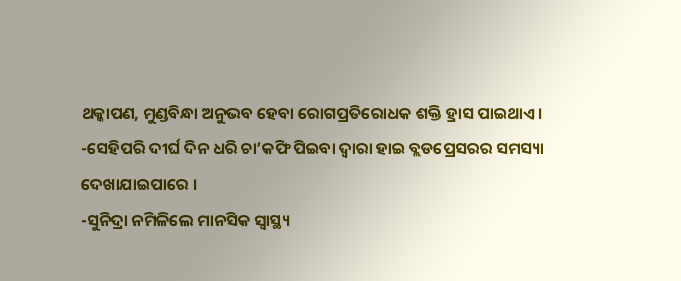ଥକ୍କାପଣ, ମୁଣ୍ଡବିନ୍ଧା ଅନୁଭବ ହେବା ରୋଗପ୍ରତିରୋଧକ ଶକ୍ତି ହ୍ରାସ ପାଇଥାଏ ।
-ସେହିପରି ଦୀର୍ଘ ଦିନ ଧରି ଚା’କଫି ପିଇବା ଦ୍ବାରା ହାଇ ବ୍ଲଡପ୍ରେସରର ସମସ୍ୟା ଦେଖାଯାଇପାରେ ।
-ସୁନିଦ୍ରା ନମିଳିଲେ ମାନସିକ ସ୍ବାସ୍ଥ୍ୟ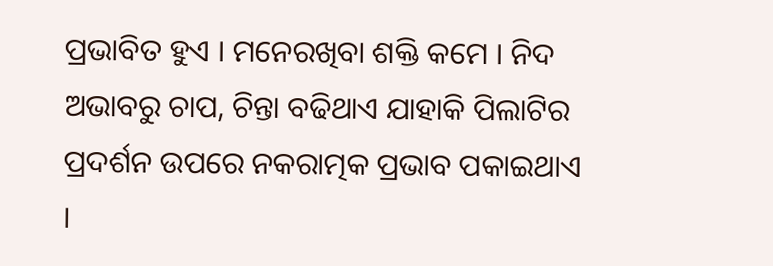ପ୍ରଭାବିତ ହୁଏ । ମନେରଖିବା ଶକ୍ତି କମେ । ନିଦ ଅଭାବରୁ ଚାପ, ଚିନ୍ତା ବଢିଥାଏ ଯାହାକି ପିଲାଟିର ପ୍ରଦର୍ଶନ ଉପରେ ନକରାତ୍ମକ ପ୍ରଭାବ ପକାଇଥାଏ ।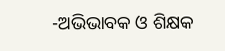-ଅଭିଭାବକ ଓ ଶିକ୍ଷକ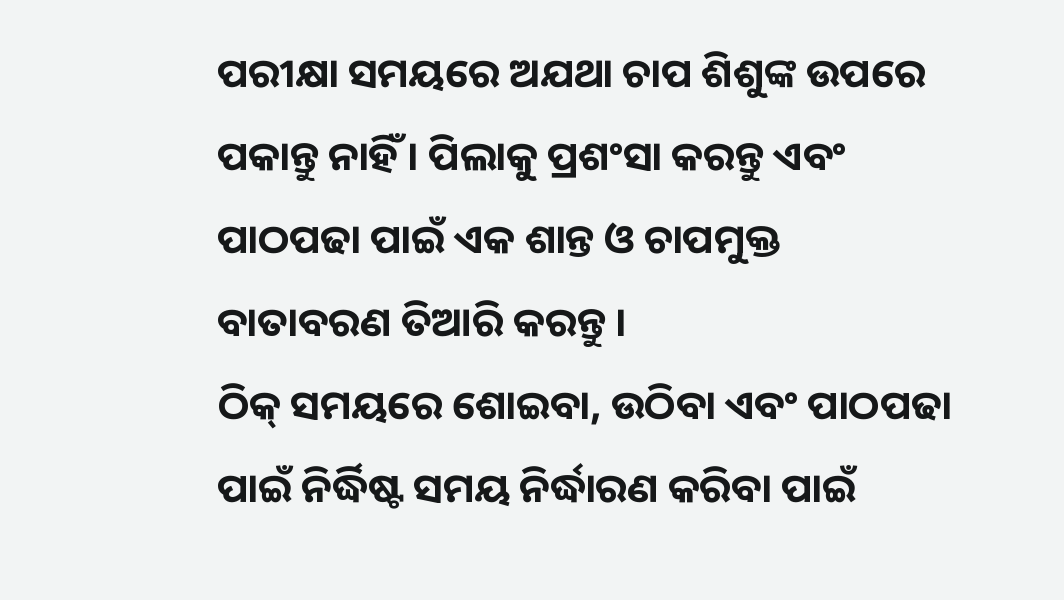ପରୀକ୍ଷା ସମୟରେ ଅଯଥା ଚାପ ଶିଶୁଙ୍କ ଉପରେ ପକାନ୍ତୁ ନାହିଁ । ପିଲାକୁ ପ୍ରଶଂସା କରନ୍ତୁ ଏବଂ ପାଠପଢା ପାଇଁ ଏକ ଶାନ୍ତ ଓ ଚାପମୁକ୍ତ ବାତାବରଣ ତିଆରି କରନ୍ତୁ ।
ଠିକ୍ ସମୟରେ ଶୋଇବା, ଉଠିବା ଏବଂ ପାଠପଢା ପାଇଁ ନିର୍ଦ୍ଧିଷ୍ଟ ସମୟ ନିର୍ଦ୍ଧାରଣ କରିବା ପାଇଁ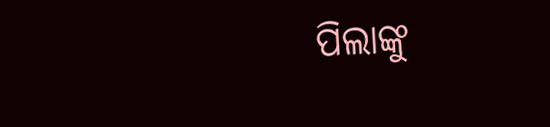ପିଲାଙ୍କୁ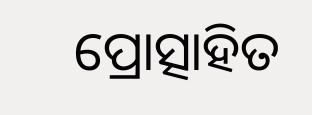ପ୍ରୋତ୍ସାହିତ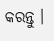କରନ୍ତୁ ।